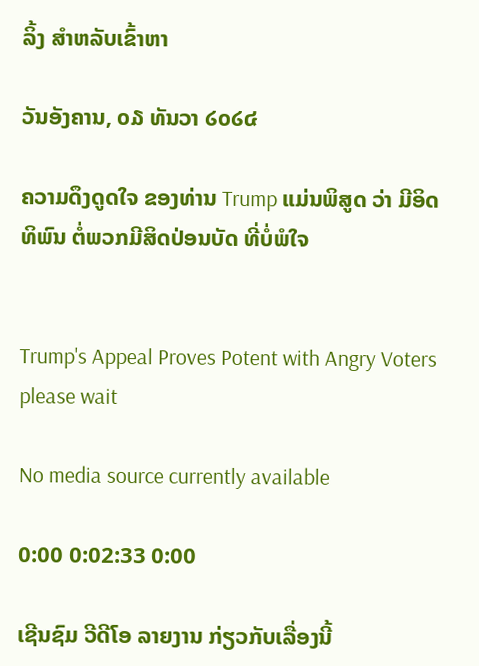ລິ້ງ ສຳຫລັບເຂົ້າຫາ

ວັນອັງຄານ, ໐໓ ທັນວາ ໒໐໒໔

ຄວາມດຶງດູດໃຈ ຂອງທ່ານ Trump ແມ່ນພິສູດ ວ່າ ມີອິດທິພົນ ຕໍ່ພວກມີສິດປ່ອນບັດ ທີ່ບໍ່ພໍໃຈ


Trump's Appeal Proves Potent with Angry Voters
please wait

No media source currently available

0:00 0:02:33 0:00

ເຊີນຊົມ ວີດີໂອ ລາຍງານ ກ່ຽວກັບເລື່ອງນີ້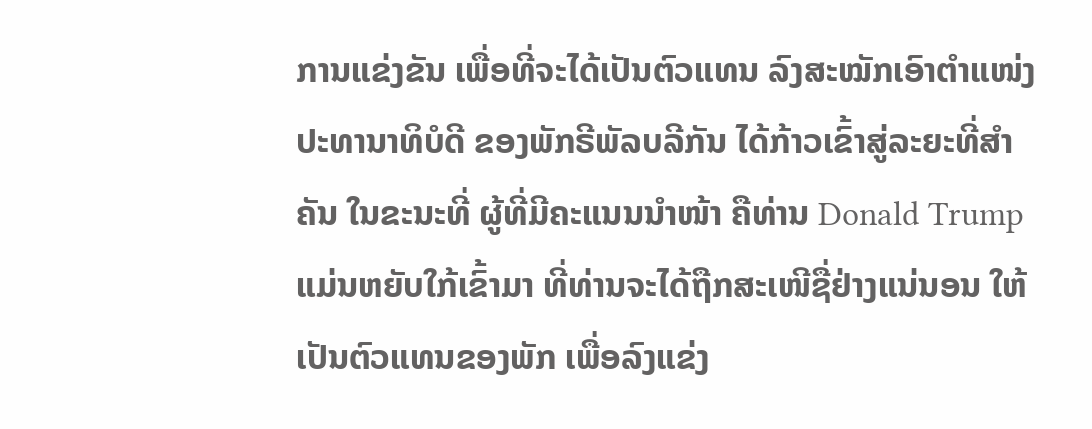ການແຂ່ງຂັນ ເພື່ອທີ່ຈະໄດ້ເປັນຕົວແທນ ລົງສະໝັກເອົາຕຳແໜ່ງ
ປະທານາທິບໍດີ ຂອງພັກຣີພັລບລີກັນ ໄດ້ກ້າວເຂົ້າສູ່ລະຍະທີ່ສຳ
ຄັນ ໃນຂະນະທີ່ ຜູ້ທີ່ມີຄະແນນນຳໜ້າ ຄືທ່ານ Donald Trump
ແມ່ນຫຍັບໃກ້ເຂົ້າມາ ທີ່ທ່ານຈະໄດ້ຖືກສະເໜີຊື່ຢ່າງແນ່ນອນ ໃຫ້
ເປັນຕົວແທນຂອງພັກ ເພື່ອລົງແຂ່ງ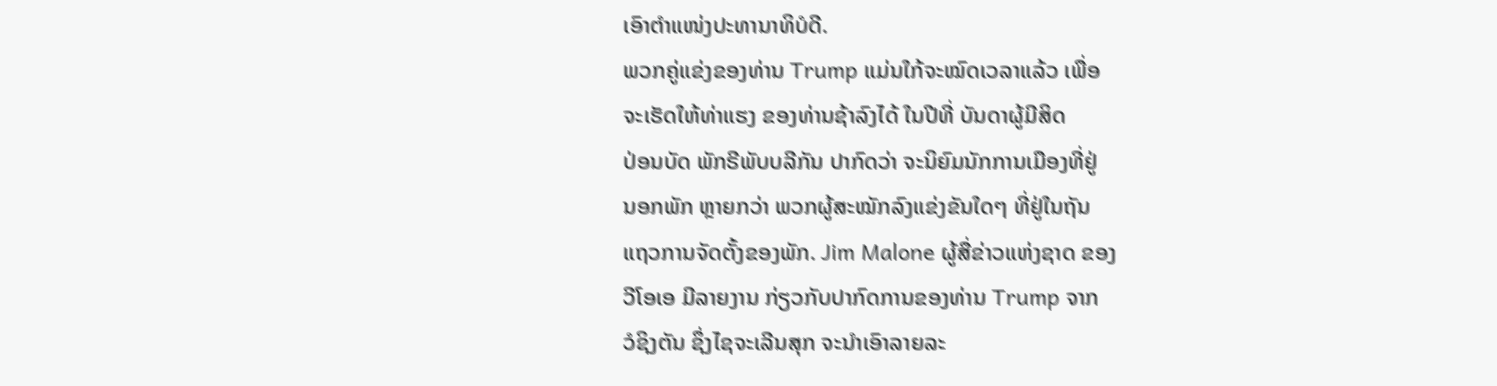ເອົາຕຳແໜ່ງປະທານາທິບໍດີ.
ພວກຄູ່ແຂ່ງຂອງທ່ານ Trump ແມ່ນໃກ້ຈະໝົດເວລາແລ້ວ ເພື່ອ
ຈະເຮັດໃຫ້ທ່າແຮງ ຂອງທ່ານຊ້າລົງໄດ້ ໃນປີທີ່ ບັນດາຜູ້ມີສິດ
ປ່ອນບັດ ພັກຣີພັບບລີກັນ ປາກົດວ່າ ຈະນິຍົມນັກການເມືອງທີ່ຢູ່
ນອກພັກ ຫຼາຍກວ່າ ພວກຜູ້ສະໝັກລົງແຂ່ງຂັນໃດໆ ທີ່ຢູ່ໃນຖັນ
ແຖວການຈັດຕັ້ງຂອງພັກ. Jim Malone ຜູ້ສື່ຂ່າວແຫ່ງຊາດ ຂອງ
ວີໂອເອ ມີລາຍງານ ກ່ຽວກັບປາກົດການຂອງທ່ານ Trump ຈາກ
ວໍຊິງຕັນ ຊຶ່ງໄຊຈະເລີນສຸກ ຈະນຳເອົາລາຍລະ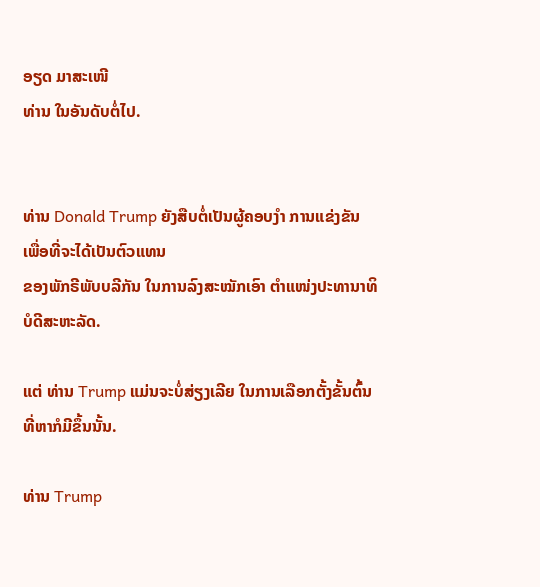ອຽດ ມາສະເໜີ
ທ່ານ ໃນອັນດັບຕໍ່ໄປ.


ທ່ານ Donald Trump ຍັງສືບຕໍ່ເປັນຜູ້ຄອບງຳ ການແຂ່ງຂັນ ເພື່ອທີ່ຈະໄດ້ເປັນຕົວແທນ
ຂອງພັກຣີພັບບລີກັນ ໃນການລົງສະໝັກເອົາ ຕຳແໜ່ງປະທານາທິບໍດີສະຫະລັດ.

ແຕ່ ທ່ານ Trump ແມ່ນຈະບໍ່ສ່ຽງເລີຍ ໃນການເລືອກຕັ້ງຂັ້ນຕົ້ນ ທີ່ຫາກໍມີຂຶ້ນນັ້ນ.

ທ່ານ Trump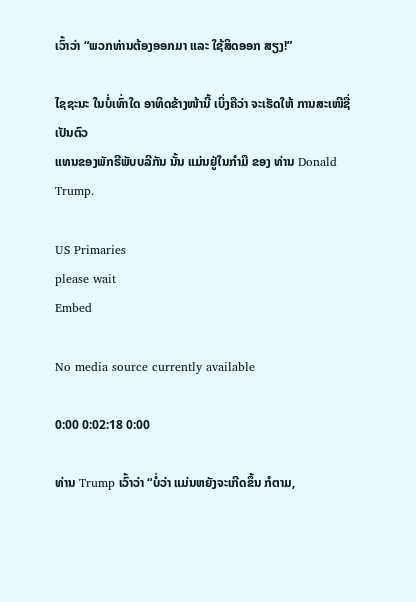ເວົ້າວ່າ “ພວກທ່ານຕ້ອງອອກມາ ແລະ ໃຊ້ສິດອອກ ສຽງ!”

ໄຊຊະນະ ໃນບໍ່ເທົ່າໃດ ອາທິດຂ້າງໜ້ານີ້ ເບິ່ງຄືວ່າ ຈະເຮັດໃຫ້ ການສະເໜີຊື່ ເປັນຕົວ
ແທນຂອງພັກຣີພັບບລີກັນ ນັ້ນ ແມ່ນຢູ່ໃນກຳມື ຂອງ ທ່ານ Donald Trump.

US Primaries
please wait
Embed

No media source currently available

0:00 0:02:18 0:00

ທ່ານ Trump ເວົ້າວ່າ “ບໍ່ວ່າ ແມ່ນຫຍັງຈະເກີດຂຶ້ນ ກໍຕາມ,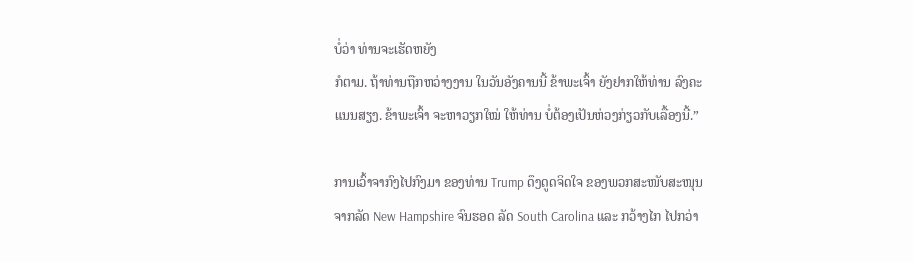ບໍ່ວ່າ ທ່ານຈະເຮັດຫຍັງ
ກໍຕາມ. ຖ້າທ່ານຖືກຫວ່າງງານ ໃນວັນອັງຄານນີ້ ຂ້າພະເຈົ້າ ຍັງຢາກໃຫ້ທ່ານ ລົງຄະ
ແນນສຽງ. ຂ້າພະເຈົ້າ ຈະຫາວຽກໃໝ່ ໃຫ້ທ່ານ ບໍ່ຕ້ອງເປັນຫ່ວງກ່ຽວກັບເລື້ອງນີ້.”

ການເວົ້າຈາກົງໄປກົງມາ ຂອງທ່ານ Trump ດຶງດູດຈິດໃຈ ຂອງພວກສະໜັບສະໜຸນ
ຈາກລັດ New Hampshire ຈົນຮອດ ລັດ South Carolina ແລະ ກວ້າງໄກ ໄປກວ່າ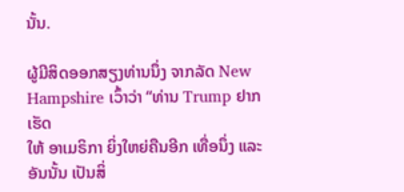ນັ້ນ.

ຜູ້ມີສິດອອກສຽງທ່ານນຶ່ງ ຈາກລັດ New Hampshire ເວົ້າວ່າ “ທ່ານ Trump ຢາກເຮັດ
ໃຫ້ ອາເມຣິກາ ຍິ່ງໃຫຍ່ຄືນອີກ ເທື່ອນຶ່ງ ແລະ ອັນນັ້ນ ເປັນສິ່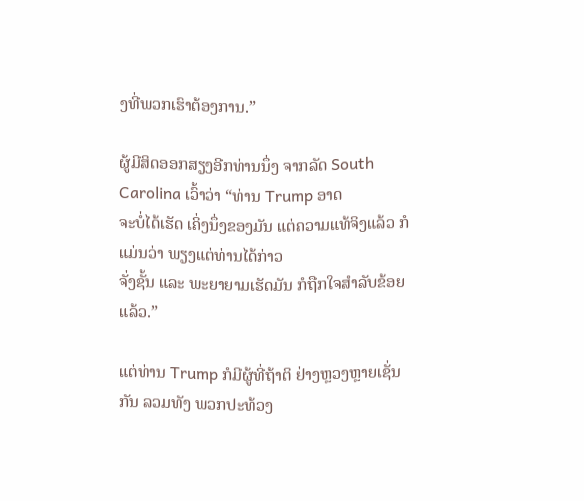ງທີ່ພວກເຮົາຕ້ອງການ.”

ຜູ້ມີສິດອອກສຽງອີກທ່ານນຶ່ງ ຈາກລັດ South Carolina ເວົ້າວ່າ “ທ່ານ Trump ອາດ
ຈະບໍ່ໄດ້ເຮັດ ເຄິ່ງນຶ່ງຂອງມັນ ແຕ່ຄວາມແທ້ຈິງແລ້ວ ກໍແມ່ນວ່າ ພຽງແຕ່ທ່ານໄດ້ກ່າວ
ຈັ່ງຊັ້ນ ແລະ ພະຍາຍາມເຮັດມັນ ກໍຖືກໃຈສຳລັບຂ້ອຍແລ້ວ.”

ແຕ່ທ່ານ Trump ກໍມີຜູ້ທີ່ຖ້າຕິ ຢ່າງຫຼວງຫຼາຍເຊັ່ນກັນ ລວມທັງ ພວກປະທ້ວງ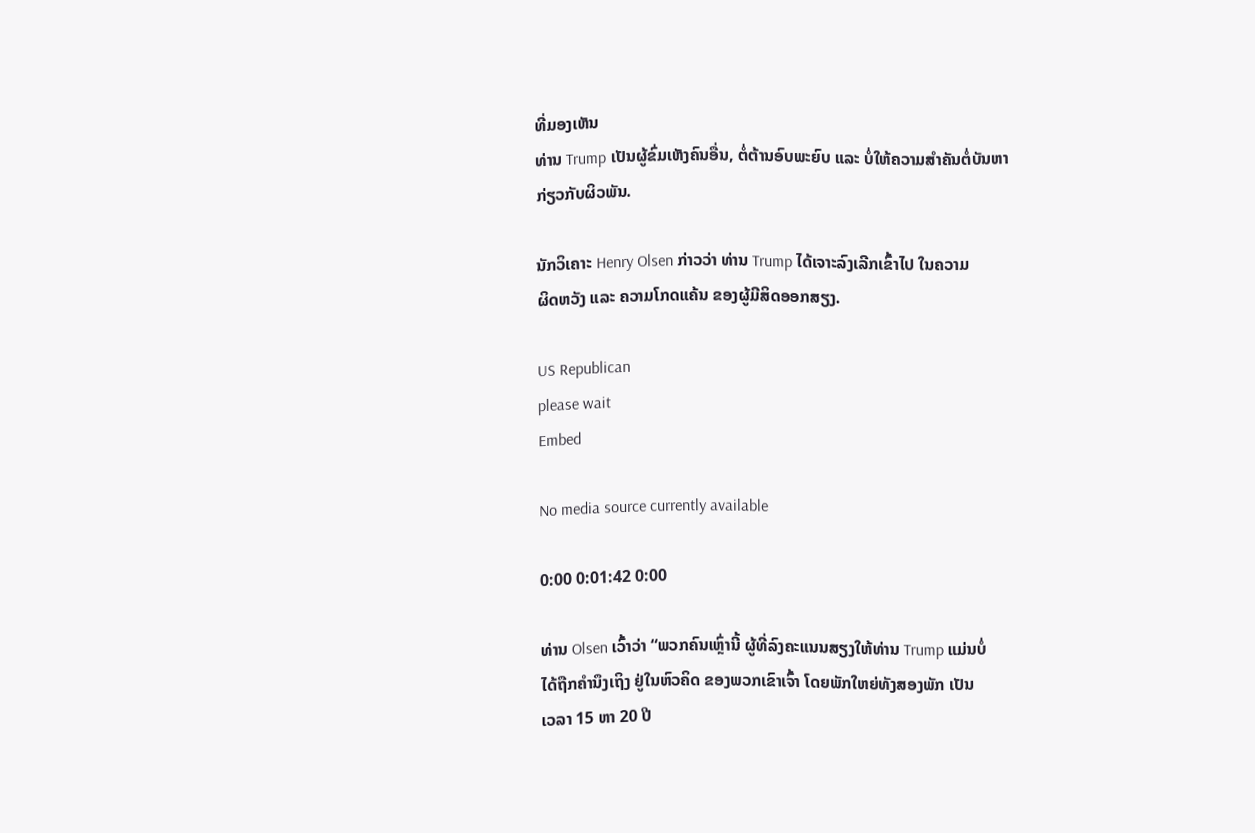ທີ່ມອງເຫັນ
ທ່ານ Trump ເປັນຜູ້ຂົ່ມເຫັງຄົນອື່ນ, ຕໍ່ຕ້ານອົບພະຍົບ ແລະ ບໍ່ໃຫ້ຄວາມສຳຄັນຕໍ່ບັນຫາ
ກ່ຽວກັບຜິວພັນ.

ນັກວິເຄາະ Henry Olsen ກ່າວວ່າ ທ່ານ Trump ໄດ້ເຈາະລົງເລີກເຂົ້າໄປ ໃນຄວາມ
ຜິດຫວັງ ແລະ ຄວາມໂກດແຄ້ນ ຂອງຜູ້ມີສິດອອກສຽງ.

US Republican
please wait
Embed

No media source currently available

0:00 0:01:42 0:00

ທ່ານ Olsen ເວົ້າວ່າ “ພວກຄົນເຫຼົ່ານີ້ ຜູ້ທີ່ລົງຄະແນນສຽງໃຫ້ທ່ານ Trump ແມ່ນບໍ່
ໄດ້ຖືກຄຳນຶງເຖິງ ຢູ່ໃນຫົວຄິດ ຂອງພວກເຂົາເຈົ້າ ໂດຍພັກໃຫຍ່ທັງສອງພັກ ເປັນ
ເວລາ 15 ຫາ 20 ປີ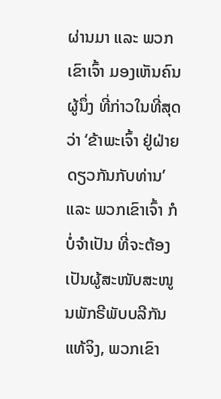ຜ່ານມາ ແລະ ພວກເຂົາເຈົ້າ ມອງເຫັນຄົນຜູ້ນຶ່ງ ທີ່ກ່າວໃນທີ່ສຸດ
ວ່າ ‘ຂ້າພະເຈົ້າ ຢູ່ຝ່າຍດຽວກັນກັບທ່ານ’ ແລະ ພວກເຂົາເຈົ້າ ກໍບໍ່ຈຳເປັນ ທີ່ຈະຕ້ອງ
ເປັນຜູ້ສະໜັບສະໜູນພັກຣີພັບບລີກັນແທ້ຈິງ, ພວກເຂົາ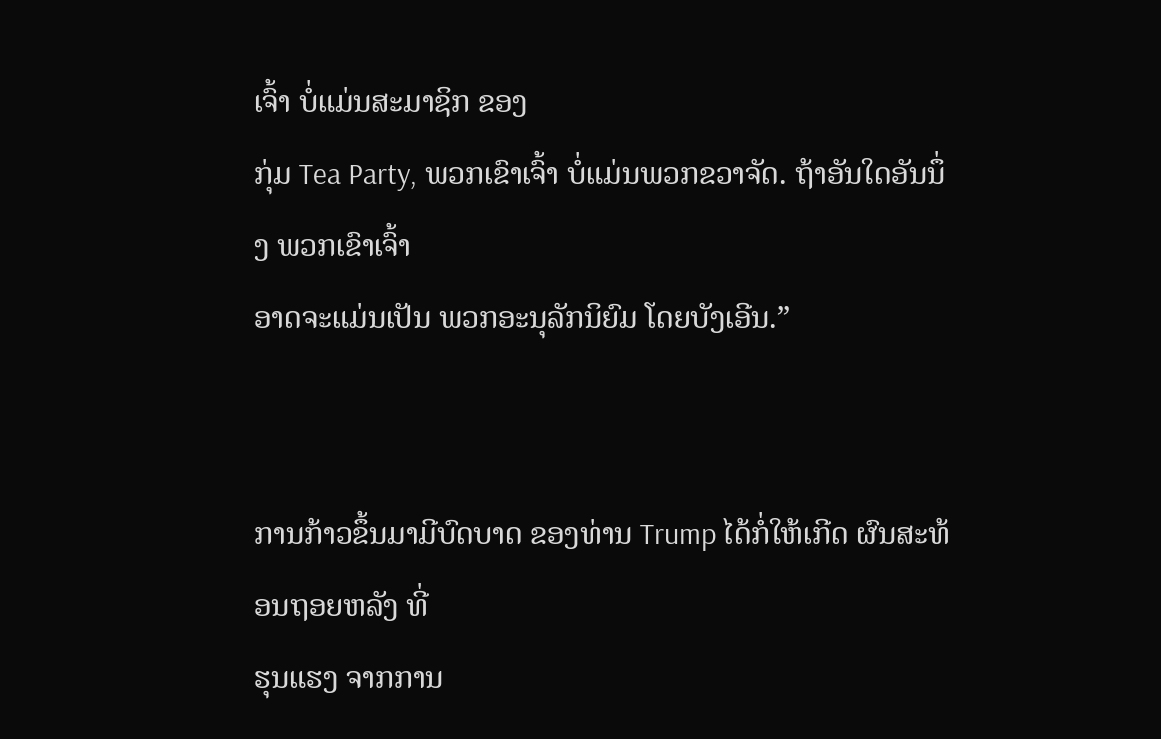ເຈົ້າ ບໍ່ແມ່ນສະມາຊິກ ຂອງ
ກຸ່ມ Tea Party, ພວກເຂົາເຈົ້າ ບໍ່ແມ່ນພວກຂວາຈັດ. ຖ້າອັນໃດອັນນຶ່ງ ພວກເຂົາເຈົ້າ
ອາດຈະແມ່ນເປັນ ພວກອະນຸລັກນິຍົມ ໂດຍບັງເອີນ.”


ການກ້າວຂຶ້ນມາມີບົດບາດ ຂອງທ່ານ Trump ໄດ້ກໍ່ໃຫ້ເກີດ ຜົນສະທ້ອນຖອຍຫລັງ ທີ່
ຮຸນແຮງ ຈາກການ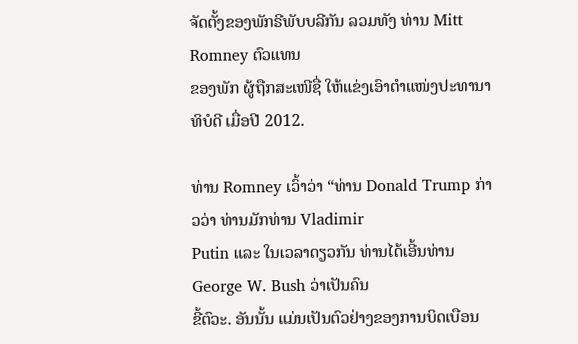ຈັດຕັ້ງຂອງພັກຣີພັບບລີກັນ ລວມທັງ ທ່ານ Mitt Romney ຕົວແທນ
ຂອງພັກ ຜູ້ຖືກສະເໜີຊື່ ໃຫ້ແຂ່ງເອົາຕຳແໜ່ງປະທານາທິບໍດີ ເມື່ອປີ 2012.

ທ່ານ Romney ເວົ້າວ່າ “ທ່ານ Donald Trump ກ່າວວ່າ ທ່ານມັກທ່ານ Vladimir
Putin ແລະ ໃນເວລາດຽວກັນ ທ່ານໄດ້ເອີ້ນທ່ານ George W. Bush ວ່າເປັນຄົນ
ຂີ້ຕົວະ. ອັນນັ້ນ ແມ່ນເປັນຕົວຢ່າງຂອງການບິດເບືອນ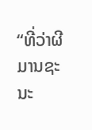“ທີ່ວ່າຜີມານຊະນະ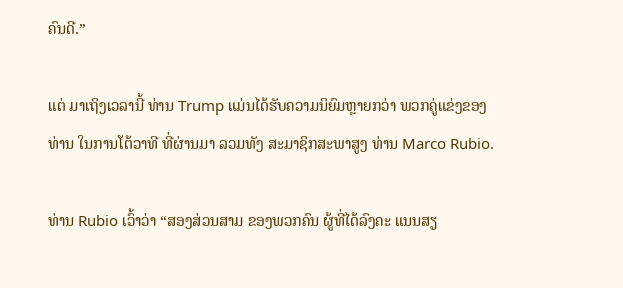ຄົນດີ.”

ແຕ່ ມາເຖິງເວລານີ້ ທ່ານ Trump ແມ່ນໄດ້ຮັບຄວາມນິຍົມຫຼາຍກວ່າ ພວກຄູ່ແຂ່ງຂອງ
ທ່ານ ໃນການໂຕ້ວາທີ ທີ່ຜ່ານມາ ລວມທັງ ສະມາຊິກສະພາສູງ ທ່ານ Marco Rubio.

ທ່ານ Rubio ເວົ້າວ່າ “ສອງສ່ວນສາມ ຂອງພວກຄົນ ຜູ້ທີ່ໄດ້ລົງຄະ ແນນສຽ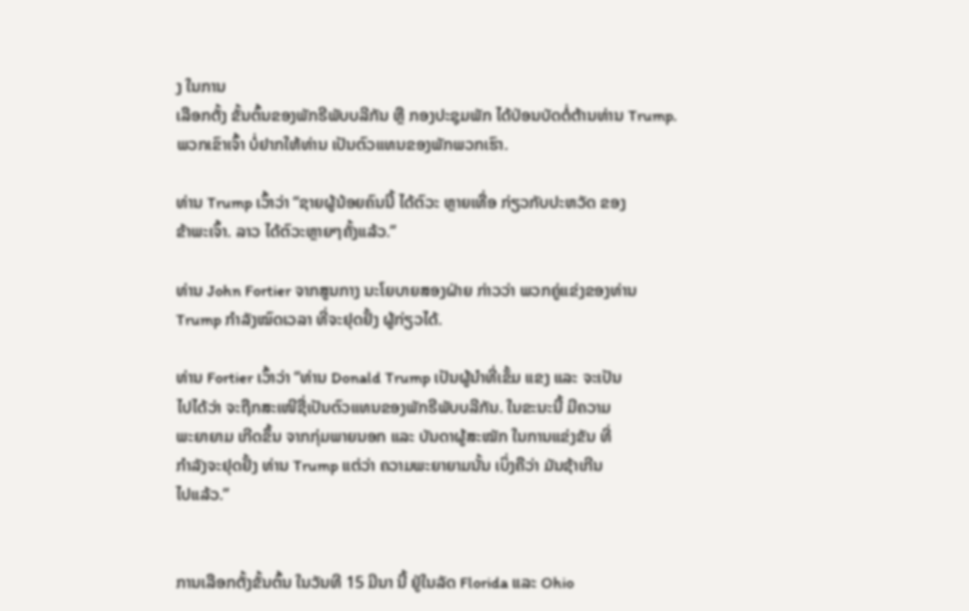ງ ໃນການ
ເລືອກຕັ້ງ ຂັ້ນຕົ້ນຂອງພັກຣີພັບບລີກັນ ຫຼື ກອງປະຊຸມພັກ ໄດ້ປ່ອນບັດຕໍ່ຕ້ານທ່ານ Trump.
ພວກເຂົາເຈົ້າ ບໍ່ຢາກໃຫ້ທ່ານ ເປັນຕົວແທນຂອງພັກພວກເຮົາ.

ທ່ານ Trump ເວົ້າວ່າ “ຊາຍຜູ້ນ້ອຍຄົນນີ້ ໄດ້ຕົວະ ຫຼາຍເທື່ອ ກ່ຽວກັບປະຫວັດ ຂອງ
ຂ້າພະເຈົ້າ. ລາວ ໄດ້ຕົວະຫຼາຍໆຄັ້ງແລ້ວ.”

ທ່ານ John Fortier ຈາກສູນກາງ ນະໂຍບາຍສອງຝ່າຍ ກ່າວວ່າ ພວກຄູ່ແຂ່ງຂອງທ່ານ
Trump ກຳລັງໝົດເວລາ ທີ່ຈະຢຸດຢັ້ງ ຜູ້ກ່ຽວໄດ້.

ທ່ານ Fortier ເວົ້າວ່າ “ທ່ານ Donald Trump ເປັນຜູ້ນຳທີ່ເຂັ້ມ ແຂງ ແລະ ຈະເປັນ
ໄປໄດ້ວ່າ ຈະຖືກສະເໜີຊື່ເປັນຕົວແທນຂອງພັກຣີພັບບລີກັນ. ໃນຂະນະນີ້ ມີຄວາມ
ພະຍາຍາມ ເກີດຂຶ້ນ ຈາກກຸ່ມພາຍນອກ ແລະ ບັນດາຜູ້ສະໝັກ ໃນການແຂ່ງຂັນ ທີ່
ກຳລັງຈະຢຸດຢັ້ງ ທ່ານ Trump ແຕ່ວ່າ ຄວາມພະຍາຍາມນັ້ນ ເບິ່ງຄືວ່າ ມັນຊ້າເກີນ
ໄປແລ້ວ.”


ການເລືອກຕັ້ງຂັ້ນຕົ້ນ ໃນວັນທີ 15 ມີນາ ນີ້ ຢູ່ໃນລັດ Florida ແລະ Ohio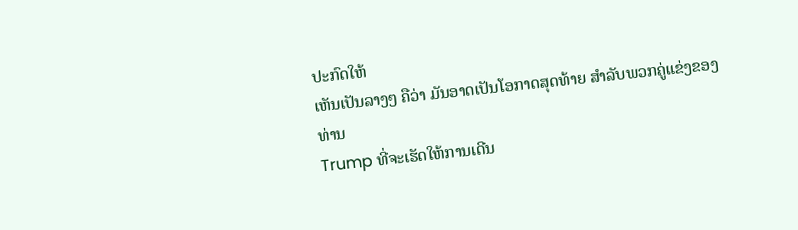ປະກົດໃຫ້
ເຫັນເປັນລາງໆ ຄືວ່າ ມັນອາດເປັນໂອກາດສຸດທ້າຍ ສຳລັບພວກຄູ່ແຂ່ງຂອງທ່ານ
Trump ທີ່ຈະເຮັດໃຫ້ການເດີນ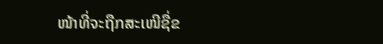ໜ້າທີ່ຈະຖືກສະເໜີຊື່ຂ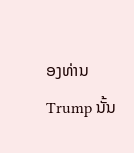ອງທ່ານ Trump ນັ້ນ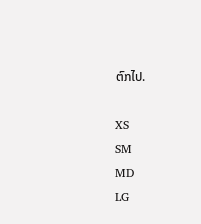ຕົກໄປ.

XS
SM
MD
LG